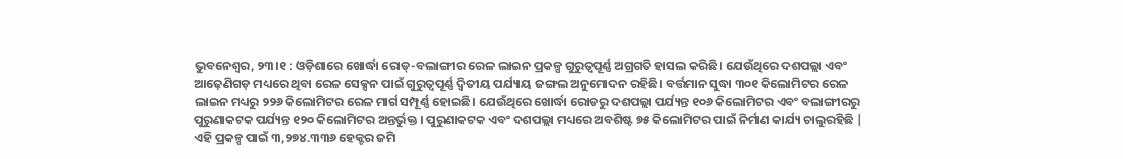ଭୁବନେଶ୍ୱର, ୨୩।୧ : ଓଡ଼ିଶାରେ ଖୋର୍ଦ୍ଧା ରୋଡ୍-ବଲାଙ୍ଗୀର ରେଳ ଲାଇନ ପ୍ରକଳ୍ପ ଗୁରୁତ୍ୱପୂର୍ଣ୍ଣ ଅଗ୍ରଗତି ହାସଲ କରିଛି। ଯେଉଁଥିରେ ଦଶପଲ୍ଲା ଏବଂ ଆଢ଼େଣିଗଡ଼ ମଧ୍ୟରେ ଥିବା ରେଳ ସେକ୍ସନ ପାଇଁ ଗୁରୁତ୍ୱପୂର୍ଣ୍ଣ ଦ୍ଵିତୀୟ ପର୍ଯ୍ୟାୟ ଜଙ୍ଗଲ ଅନୁମୋଦନ ରହିଛି। ବର୍ତ୍ତମାନ ସୁଦ୍ଧା ୩୦୧ କିଲୋମିଟର ରେଳ ଲାଇନ ମଧ୍ୟରୁ ୨୨୬ କିଲୋମିଟର ରେଳ ମାର୍ଗ ସମ୍ପୂର୍ଣ୍ଣ ହୋଇଛି। ଯେଉଁଥିରେ ଖୋର୍ଦ୍ଧା ରୋଡରୁ ଦଶପଲ୍ଲା ପର୍ଯ୍ୟନ୍ତ ୧୦୬ କିଲୋମିଟର ଏବଂ ବଲାଙ୍ଗୀରରୁ ପୁରୁଣାକଟକ ପର୍ଯ୍ୟନ୍ତ ୧୨୦ କିଲୋମିଟର ଅନ୍ତର୍ଭୁକ୍ତ । ପୁରୁଣାକଟକ ଏବଂ ଦଶପଲ୍ଲା ମଧ୍ୟରେ ଅବଶିଷ୍ଟ ୭୫ କିଲୋମିଟର ପାଇଁ ନିର୍ମାଣ କାର୍ଯ୍ୟ ଚାଲୁରହିଛି |
ଏହି ପ୍ରକଳ୍ପ ପାଇଁ ୩,୨୭୪.୩୩୬ ହେକ୍ଟର ଜମି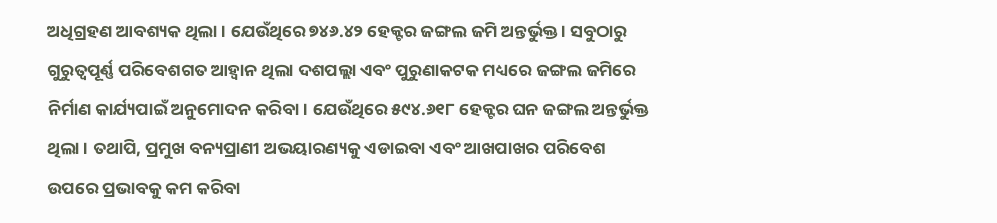ଅଧିଗ୍ରହଣ ଆବଶ୍ୟକ ଥିଲା । ଯେଉଁଥିରେ ୭୪୬.୪୨ ହେକ୍ଟର ଜଙ୍ଗଲ ଜମି ଅନ୍ତର୍ଭୁକ୍ତ । ସବୁଠାରୁ ଗୁରୁତ୍ୱପୂର୍ଣ୍ଣ ପରିବେଶଗତ ଆହ୍ୱାନ ଥିଲା ଦଶପଲ୍ଲା ଏବଂ ପୁରୁଣାକଟକ ମଧ୍ୟରେ ଜଙ୍ଗଲ ଜମିରେ ନିର୍ମାଣ କାର୍ଯ୍ୟପାଇଁ ଅନୁମୋଦନ କରିବା। ଯେଉଁଥିରେ ୫୯୪.୬୧୮ ହେକ୍ଟର ଘନ ଜଙ୍ଗଲ ଅନ୍ତର୍ଭୁକ୍ତ ଥିଲା । ତଥାପି, ପ୍ରମୁଖ ବନ୍ୟପ୍ରାଣୀ ଅଭୟାରଣ୍ୟକୁ ଏଡାଇବା ଏବଂ ଆଖପାଖର ପରିବେଶ ଉପରେ ପ୍ରଭାବକୁ କମ କରିବା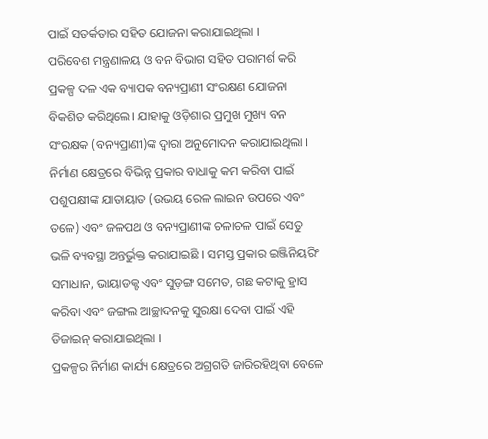ପାଇଁ ସତର୍କତାର ସହିତ ଯୋଜନା କରାଯାଇଥିଲା ।
ପରିବେଶ ମନ୍ତ୍ରଣାଳୟ ଓ ବନ ବିଭାଗ ସହିତ ପରାମର୍ଶ କରି ପ୍ରକଳ୍ପ ଦଳ ଏକ ବ୍ୟାପକ ବନ୍ୟପ୍ରାଣୀ ସଂରକ୍ଷଣ ଯୋଜନା ବିକଶିତ କରିଥିଲେ। ଯାହାକୁ ଓଡ଼ିଶାର ପ୍ରମୁଖ ମୁଖ୍ୟ ବନ ସଂରକ୍ଷକ (ବନ୍ୟପ୍ରାଣୀ)ଙ୍କ ଦ୍ୱାରା ଅନୁମୋଦନ କରାଯାଇଥିଲା । ନିର୍ମାଣ କ୍ଷେତ୍ରରେ ବିଭିନ୍ନ ପ୍ରକାର ବାଧାକୁ କମ କରିବା ପାଇଁ ପଶୁପକ୍ଷୀଙ୍କ ଯାତାୟାତ (ଉଭୟ ରେଳ ଲାଇନ ଉପରେ ଏବଂ ତଳେ) ଏବଂ ଜଳପଥ ଓ ବନ୍ୟପ୍ରାଣୀଙ୍କ ଚଳାଚଳ ପାଇଁ ସେତୁ ଭଳି ବ୍ୟବସ୍ଥା ଅନ୍ତର୍ଭୁକ୍ତ କରାଯାଇଛି । ସମସ୍ତ ପ୍ରକାର ଇଞ୍ଜିନିୟରିଂ ସମାଧାନ, ଭାୟାଡକ୍ଟ ଏବଂ ସୁଡ଼ଙ୍ଗ ସମେତ, ଗଛ କଟାକୁ ହ୍ରାସ କରିବା ଏବଂ ଜଙ୍ଗଲ ଆଚ୍ଛାଦନକୁ ସୁରକ୍ଷା ଦେବା ପାଇଁ ଏହି ଡିଜାଇନ୍ କରାଯାଇଥିଲା ।
ପ୍ରକଳ୍ପର ନିର୍ମାଣ କାର୍ଯ୍ୟ କ୍ଷେତ୍ରରେ ଅଗ୍ରଗତି ଜାରିରହିଥିବା ବେଳେ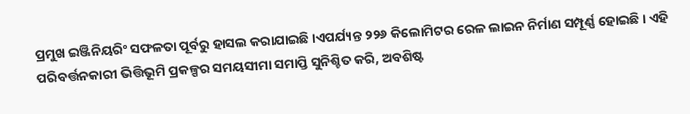ପ୍ରମୁଖ ଇଞ୍ଜିନିୟରିଂ ସଫଳତା ପୂର୍ବରୁ ହାସଲ କରାଯାଇଛି ।ଏପର୍ଯ୍ୟନ୍ତ ୨୨୬ କିଲୋମିଟର ରେଳ ଲାଇନ ନିର୍ମାଣ ସମ୍ପୂର୍ଣ୍ଣ ହୋଇଛି । ଏହି ପରିବର୍ତ୍ତନକାରୀ ଭିତ୍ତିଭୂମି ପ୍ରକଳ୍ପର ସମୟସୀମା ସମାପ୍ତି ସୁନିଶ୍ଚିତ କରି, ଅବଶିଷ୍ଟ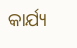କାର୍ଯ୍ୟ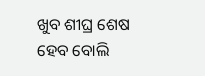ଖୁବ ଶୀଘ୍ର ଶେଷ ହେବ ବୋଲି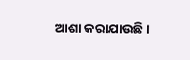ଆଶା କରାଯାଉଛି ।